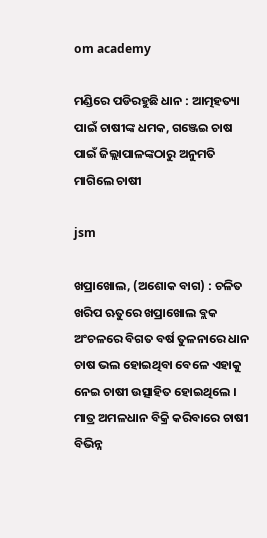om academy

ମଣ୍ଡିରେ ପଡିରହୁଛି ଧାନ : ଆତ୍ମହତ୍ୟା ପାଇଁ ଚାଷୀଙ୍କ ଧମକ, ଗଞ୍ଜେଇ ଚାଷ ପାଇଁ ଜିଲ୍ଲାପାଳଙ୍କଠାରୁ ଅନୁମତି ମାଗିଲେ ଚାଷୀ

jsm

ଖପ୍ରାଖୋଲ, (ଅଶୋକ ବାଗ) : ଚଳିତ ଖରିପ ଋତୁରେ ଖପ୍ରାଖୋଲ ବ୍ଲକ ଅଂଚଳରେ ବିଗତ ବର୍ଷ ତୁଳନାରେ ଧାନ ଚାଷ ଭଲ ହୋଇଥିବା ବେଳେ ଏହାକୁ ନେଇ ଚାଷୀ ଉତ୍ସାହିତ ହୋଇଥିଲେ । ମାତ୍ର ଅମଳଧାନ ବିକ୍ରି କରିବାରେ ଚାଷୀ ବିଭିନ୍ନ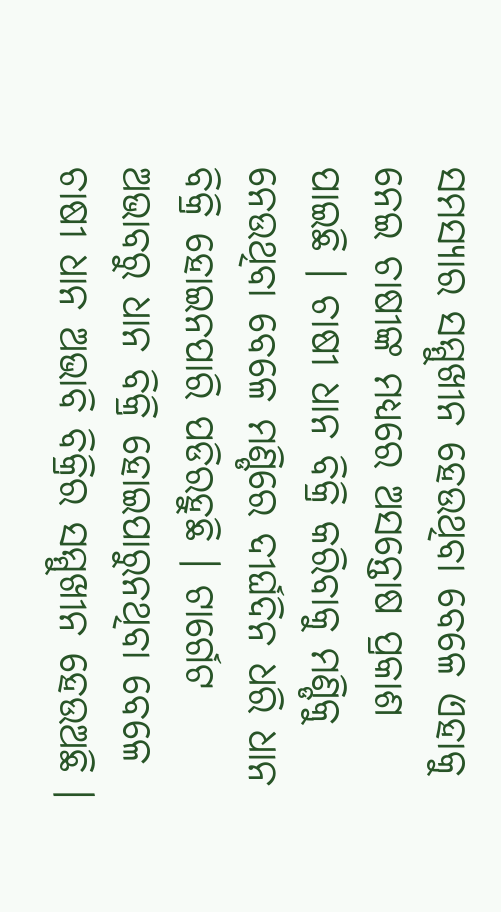ସମସ୍ୟାର ସମ୍ମୁଖୀନ ହେଉଥିବା ବେଳେ ଏହାକୁ ନେଇ ଚାଷୀଙ୍କ ମଧ୍ୟରେ ଅସନ୍ତୋଷ ପ୍ରକାଶ ପାଇଛି । ଚାଷୀ ଧାନ ବିକ୍ରି କରିବାକୁ ମଣ୍ଡିକୁ ନେଉଥିବା ବେଳେ ମଣ୍ଡିରେ ଦୀର୍ଘଦିନ ଧରି ଧାନ ବିକ୍ରି ହୋଇନପାରି ପଡିରହୁଛି । ଟାର୍ଗେଟ ଅଭାବରୁ ଧାନ ବିକ୍ରି ହୋଇପାରୁନଥିବା ବେଳେ ଚାଷୀ ଧାନ ଅଭାବି ବିକ୍ରିର ସମ୍ମୁଖୀନ ହେଉଅଛି ।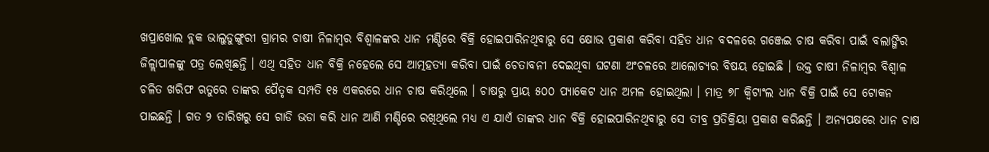ଖପ୍ରାଖୋଲ ବ୍ଲକ ଭାଲୁଡୁଙ୍ଗୁରୀ ଗ୍ରାମର ଚାଷୀ ନିଳାମ୍ବର ବିଶ୍ୱାଳଙ୍କର ଧାନ ମଣ୍ଡିରେ ବିକ୍ରି ହୋଇପାରିନଥିବାରୁ ସେ କ୍ଷୋଭ ପ୍ରକାଶ କରିବା ସହିତ ଧାନ ବଦଳରେ ଗଞ୍ଜେଇ ଚାଷ କରିବା ପାଇଁ ବଲାଙ୍ଗିର ଜିଳ୍ଲାପାଳଙ୍କୁ ପତ୍ର ଲେଖିଛନ୍ତି । ଏଥି ସହିତ ଧାନ ବିକ୍ରି ନହେଲେ ସେ ଆତ୍ମହତ୍ୟା କରିବା ପାଇଁ ଚେତାବନୀ ଦେଇଥିବା ଘଟଣା ଅଂଚଳରେ ଆଲୋଚ୍ୟର ବିଷୟ ହୋଇଛି । ଉକ୍ତ ଚାଷୀ ନିଳାମ୍ବର ବିଶ୍ୱାଳ ଚଳିତ ଖରିଫ ଋତୁରେ ତାଙ୍କର ପୈତୃକ ସମ୍ପତି ୧୫ ଏକରରେ ଧାନ ଚାଷ କରିଥିଲେ । ଚାଷରୁ ପ୍ରାୟ ୫୦୦ ପ୍ୟାକେଟ ଧାନ ଅମଳ ହୋଇଥିଲା । ମାତ୍ର ୭୮ କ୍ୱିଟାଂଲ ଧାନ ବିକ୍ରି ପାଇଁ ସେ ଟୋକନ ପାଇଛନ୍ତି । ଗତ ୨ ତାରିଖରୁ ସେ ଗାଡି ଭଡା କରି ଧାନ ଆଣି ମଣ୍ଡିରେ ରଖିଥିଲେ ମଧ୍ୟ ଏ ଯାଏଁ ତାଙ୍କର ଧାନ ବିକ୍ରି ହୋଇପାରିନଥିବାରୁ ସେ ତୀବ୍ର ପ୍ରତିକ୍ରିୟା ପ୍ରକାଶ କରିଛନ୍ତି । ଅନ୍ୟପକ୍ଷରେ ଧାନ ଚାଷ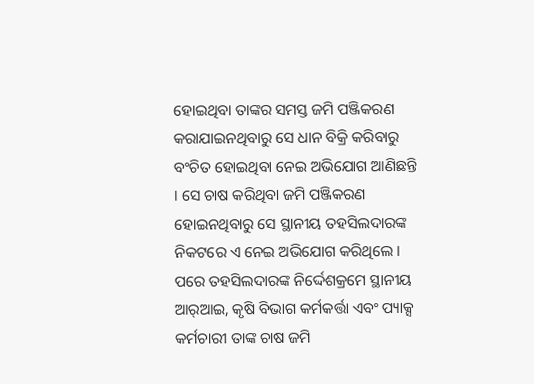ହୋଇଥିବା ତାଙ୍କର ସମସ୍ତ ଜମି ପଞ୍ଜିକରଣ କରାଯାଇନଥିବାରୁ ସେ ଧାନ ବିକ୍ରି କରିବାରୁ ବଂଚିତ ହୋଇଥିବା ନେଇ ଅଭିଯୋଗ ଆଣିଛନ୍ତି । ସେ ଚାଷ କରିଥିବା ଜମି ପଞ୍ଜିକରଣ ହୋଇନଥିବାରୁ ସେ ସ୍ଥାନୀୟ ତହସିଲଦାରଙ୍କ ନିକଟରେ ଏ ନେଇ ଅଭିଯୋଗ କରିଥିଲେ । ପରେ ତହସିଲଦାରଙ୍କ ନିର୍ଦ୍ଦେଶକ୍ରମେ ସ୍ଥାନୀୟ ଆର୍‌ଆଇ, କୃଷି ବିଭାଗ କର୍ମକର୍ତ୍ତା ଏବଂ ପ୍ୟାକ୍ସ କର୍ମଚାରୀ ତାଙ୍କ ଚାଷ ଜମି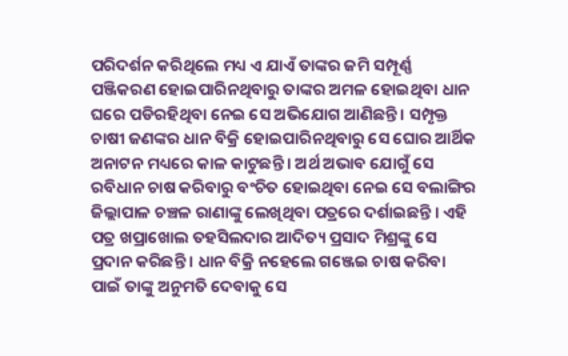ପରିଦର୍ଶନ କରିଥିଲେ ମଧ୍ୟ ଏ ଯାଏଁ ତାଙ୍କର ଜମି ସମ୍ପୂର୍ଣ୍ଣ ପଞ୍ଜିକରଣ ହୋଇପାରିନଥିବାରୁ ତାଙ୍କର ଅମଳ ହୋଇଥିବା ଧାନ ଘରେ ପଡିରହିଥିବା ନେଇ ସେ ଅଭିଯୋଗ ଆଣିଛନ୍ତି । ସମ୍ପୃକ୍ତ ଚାଷୀ ଜଣଙ୍କର ଧାନ ବିକ୍ରି ହୋଇପାରିନଥିବାରୁ ସେ ଘୋର ଆର୍ଥିକ ଅନାଟନ ମଧ୍ୟରେ କାଳ କାଟୁଛନ୍ତି । ଅର୍ଥ ଅଭାବ ଯୋଗୁଁ ସେ ରବିଧାନ ଚାଷ କରିବାରୁ ବଂଚିତ ହୋଇଥିବା ନେଇ ସେ ବଲାଙ୍ଗିର ଜିଲ୍ଲାପାଳ ଚଞ୍ଚଳ ରାଣାଙ୍କୁ ଲେଖିଥିବା ପତ୍ରରେ ଦର୍ଶାଇଛନ୍ତି । ଏହି ପତ୍ର ଖପ୍ରାଖୋଲ ତହସିଲଦାର ଆଦିତ୍ୟ ପ୍ରସାଦ ମିଶ୍ରଙ୍କୁ ସେ ପ୍ରଦାନ କରିଛନ୍ତି । ଧାନ ବିକ୍ରି ନହେଲେ ଗଞ୍ଜେଇ ଚାଷ କରିବା ପାଇଁ ତାଙ୍କୁ ଅନୁମତି ଦେବାକୁ ସେ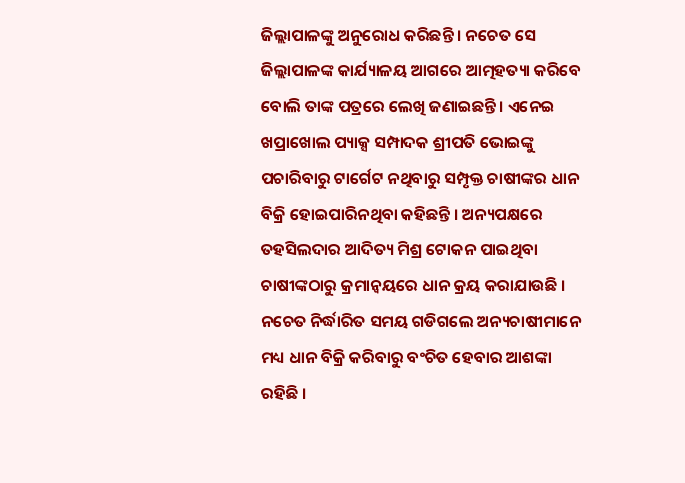ଜିଲ୍ଲାପାଳଙ୍କୁ ଅନୁରୋଧ କରିଛନ୍ତି । ନଚେତ ସେ ଜିଲ୍ଲାପାଳଙ୍କ କାର୍ଯ୍ୟାଳୟ ଆଗରେ ଆତ୍ମହତ୍ୟା କରିବେ ବୋଲି ତାଙ୍କ ପତ୍ରରେ ଲେଖି ଜଣାଇଛନ୍ତି । ଏନେଇ ଖପ୍ରାଖୋଲ ପ୍ୟାକ୍ସ ସମ୍ପାଦକ ଶ୍ରୀପତି ଭୋଇଙ୍କୁ ପଚାରିବାରୁ ଟାର୍ଗେଟ ନଥିବାରୁ ସମ୍ପୃକ୍ତ ଚାଷୀଙ୍କର ଧାନ ବିକ୍ରି ହୋଇପାରିନଥିବା କହିଛନ୍ତି । ଅନ୍ୟପକ୍ଷରେ ତହସିଲଦାର ଆଦିତ୍ୟ ମିଶ୍ର ଟୋକନ ପାଇଥିବା ଚାଷୀଙ୍କଠାରୁ କ୍ରମାନ୍ୱୟରେ ଧାନ କ୍ରୟ କରାଯାଉଛି । ନଚେତ ନିର୍ଦ୍ଧାରିତ ସମୟ ଗଡିଗଲେ ଅନ୍ୟଚାଷୀମାନେ ମଧ୍ୟ ଧାନ ବିକ୍ରି କରିବାରୁ ବଂଚିତ ହେବାର ଆଶଙ୍କା ରହିଛି ।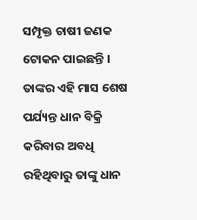ସମ୍ପୃକ୍ତ ଚାଷୀ ଜଣକ ଟୋକନ ପାଇଛନ୍ତି । ତାଙ୍କର ଏହି ମାସ ଶେଷ ପର୍ଯ୍ୟନ୍ତ ଧାନ ବିକ୍ରି କରିବାର ଅବଧି ରହିଥିବାରୁ ତାଙ୍କୁ ଧାନ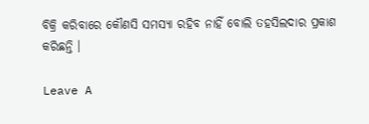ବିକ୍ରି କରିବାରେ କୌଣସି ସମସ୍ୟା ରହିବ ନାହିଁ ବୋଲି ତହସିଲଦାର ପ୍ରକାଶ କରିଛନ୍ତି ।

Leave A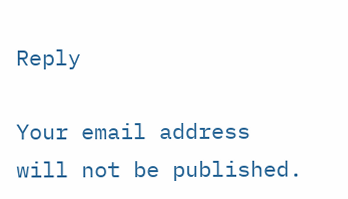Reply

Your email address will not be published.